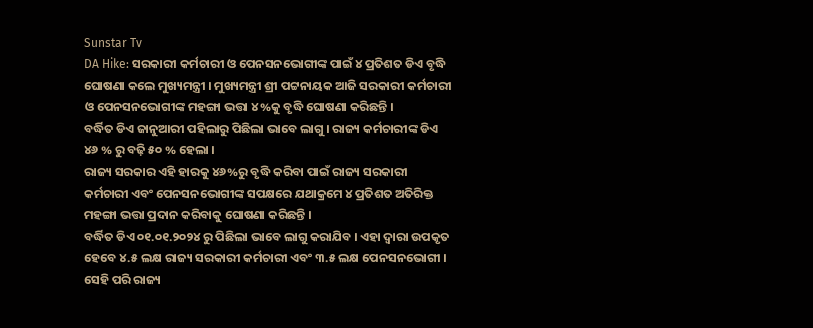Sunstar Tv
DA Hike: ସରକାରୀ କର୍ମଚାରୀ ଓ ପେନସନଭୋଗୀଙ୍କ ପାଇଁ ୪ ପ୍ରତିଶତ ଡିଏ ବୃଦ୍ଧି ଘୋଷଣା କଲେ ମୁଖ୍ୟମନ୍ତ୍ରୀ । ମୁଖ୍ୟମନ୍ତ୍ରୀ ଶ୍ରୀ ପଟ୍ଟନାୟକ ଆଜି ସରକାରୀ କର୍ମଚାରୀ ଓ ପେନସନଭୋଗୀଙ୍କ ମହଙ୍ଗା ଭତ୍ତା ୪%କୁ ବୃଦ୍ଧି ଘୋଷଣା କରିଛନ୍ତି ।
ବର୍ଦ୍ଧିତ ଡିଏ ଜାନୁଆରୀ ପହିଲାରୁ ପିଛିଲା ଭାବେ ଲାଗୁ । ରାଜ୍ୟ କର୍ମଚାରୀଙ୍କ ଡିଏ ୪୬ % ରୁ ବଢ଼ି ୫୦ % ହେଲା ।
ରାଜ୍ୟ ସରକାର ଏହି ହାରକୁ ୪୬%ରୁ ବୃଦ୍ଧି କରିବା ପାଇଁ ରାଜ୍ୟ ସରକାରୀ କର୍ମଚାରୀ ଏବଂ ପେନସନଭୋଗୀଙ୍କ ସପକ୍ଷରେ ଯଥାକ୍ରମେ ୪ ପ୍ରତିଶତ ଅତିରିକ୍ତ ମହଙ୍ଗା ଭତ୍ତା ପ୍ରଦାନ କରିବାକୁ ଘୋଷଣା କରିଛନ୍ତି ।
ବର୍ଦ୍ଧିତ ଡିଏ ୦୧.୦୧.୨୦୨୪ ରୁ ପିଛିଲା ଭାବେ ଲାଗୁ କରାଯିବ । ଏହା ଦ୍ୱାରା ଉପକୃତ ହେବେ ୪.୫ ଲକ୍ଷ ରାଜ୍ୟ ସରକାରୀ କର୍ମଚାରୀ ଏବଂ ୩.୫ ଲକ୍ଷ ପେନସନଭୋଗୀ ।
ସେହି ପରି ରାଜ୍ୟ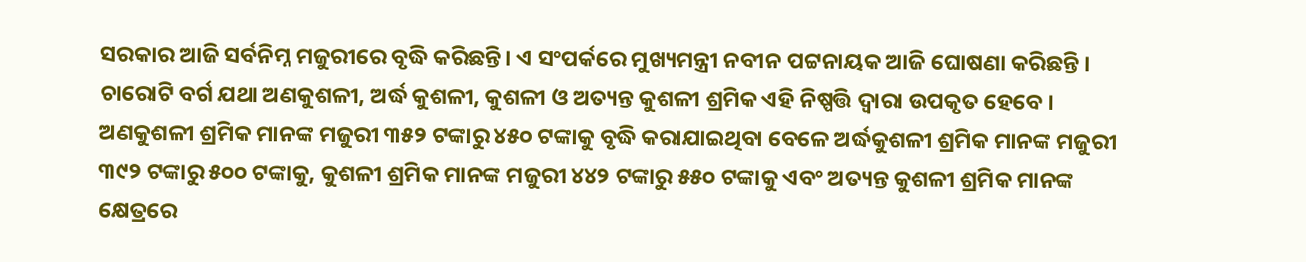ସରକାର ଆଜି ସର୍ବନିମ୍ନ ମଜୁରୀରେ ବୃଦ୍ଧି କରିଛନ୍ତି। ଏ ସଂପର୍କରେ ମୁଖ୍ୟମନ୍ତ୍ରୀ ନବୀନ ପଟ୍ଟନାୟକ ଆଜି ଘୋଷଣା କରିଛନ୍ତି । ଚାରୋଟି ବର୍ଗ ଯଥା ଅଣକୁଶଳୀ, ଅର୍ଦ୍ଧ କୁଶଳୀ, କୁଶଳୀ ଓ ଅତ୍ୟନ୍ତ କୁଶଳୀ ଶ୍ରମିକ ଏହି ନିଷ୍ପତ୍ତି ଦ୍ବାରା ଉପକୃତ ହେବେ ।
ଅଣକୁଶଳୀ ଶ୍ରମିକ ମାନଙ୍କ ମଜୁରୀ ୩୫୨ ଟଙ୍କାରୁ ୪୫୦ ଟଙ୍କାକୁ ବୃଦ୍ଧି କରାଯାଇଥିବା ବେଳେ ଅର୍ଦ୍ଧକୁଶଳୀ ଶ୍ରମିକ ମାନଙ୍କ ମଜୁରୀ ୩୯୨ ଟଙ୍କାରୁ ୫୦୦ ଟଙ୍କାକୁ, କୁଶଳୀ ଶ୍ରମିକ ମାନଙ୍କ ମଜୁରୀ ୪୪୨ ଟଙ୍କାରୁ ୫୫୦ ଟଙ୍କାକୁ ଏବଂ ଅତ୍ୟନ୍ତ କୁଶଳୀ ଶ୍ରମିକ ମାନଙ୍କ କ୍ଷେତ୍ରରେ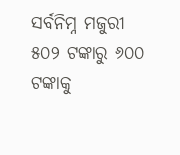ସର୍ବନିମ୍ନ ମଜୁରୀ ୫୦୨ ଟଙ୍କାରୁ ୬୦୦ ଟଙ୍କାକୁ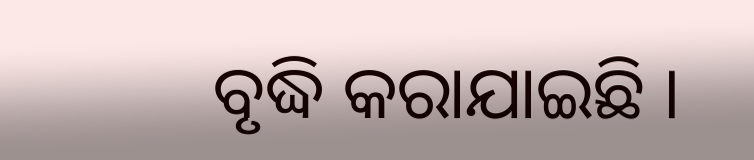ବୃଦ୍ଧି କରାଯାଇଛି ।